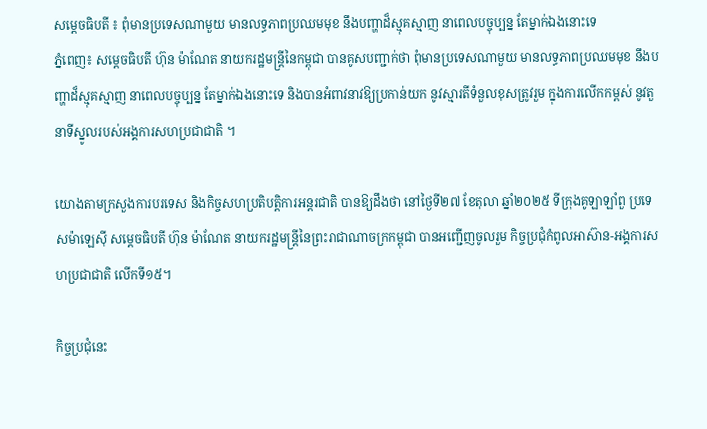សម្តេចធិបតី ៖ ពុំមានប្រទេសណាមួយ មានលទ្ធភាពប្រឈមមុខ នឹងបញ្ហាដ៏ស្មុគស្មាញ នាពេលបច្ចុប្បន្ន តែម្នាក់ឯងនោះទេ
ភ្នំពេញ៖ សម្តេចធិបតី ហ៊ុន ម៉ាណែត នាយករដ្ឋមន្ត្រីនៃកម្ពុជា បានគូសបញ្ជាក់ថា ពុំមានប្រទេសណាមួយ មានលទ្ធភាពប្រឈមមុខ នឹងបញ្ហាដ៏ស្មុគស្មាញ នាពេលបច្ចុប្បន្ន តែម្នាក់ឯងនោះទេ និងបានអំពាវនាវឱ្យប្រកាន់យក នូវស្មារតីទំនួលខុសត្រូវរួម ក្នុងការលើកកម្ពស់ នូវតួនាទីស្នូលរបស់អង្គការសហប្រជាជាតិ ។

យោងតាមក្រសួងការបរទេស និងកិច្ចសហប្រតិបត្តិការអន្តរជាតិ បានឱ្យដឹងថា នៅថ្ងៃទី២៧ ខែតុលា ឆ្នាំ២០២៥ ទីក្រុងគូឡាឡាំពួ ប្រទេសម៉ាឡេស៊ី សម្តេចធិបតី ហ៊ុន ម៉ាណែត នាយករដ្ឋមន្ត្រីនៃព្រះរាជាណាចក្រកម្ពុជា បានអញ្ជើញចូលរួម កិច្ចប្រជុំកំពូលអាស៊ាន-អង្គការសហប្រជាជាតិ លើកទី១៥។

កិច្ចប្រជុំនេះ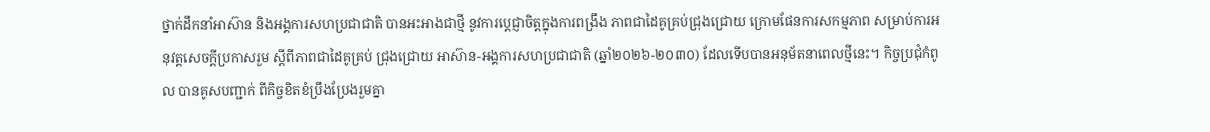ថ្នាក់ដឹកនាំអាស៊ាន និងអង្គការសហប្រជាជាតិ បានអះអាងជាថ្មី នូវការប្តេជ្ញាចិត្តក្នុងការពង្រឹង ភាពជាដៃគូគ្រប់ជ្រុងជ្រោយ ក្រោមផែនការសកម្មភាព សម្រាប់ការអនុវត្តសេចក្តីប្រកាសរួម ស្តីពីភាពជាដៃគូគ្រប់ ជ្រុងជ្រោយ អាស៊ាន-អង្គការសហប្រជាជាតិ (ឆ្នាំ២០២៦-២០៣០) ដែលទើបបានអនុម័តនាពេលថ្មីនេះ។ កិច្ចប្រជុំកំពូល បានគូសបញ្ជាក់ ពីកិច្ចខិតខំប្រឹងប្រែងរួមគ្នា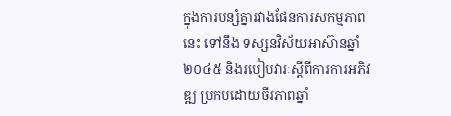ក្នុងការបន្សំគ្នារវាងផែនការសកម្មភាពនេះ ទៅនឹង ទស្សនវិស័យអាស៊ានឆ្នាំ២០៤៥ និងរបៀបវារៈស្តីពីការការអភិវឌ្ឍ ប្រកបដោយចីរភាពឆ្នាំ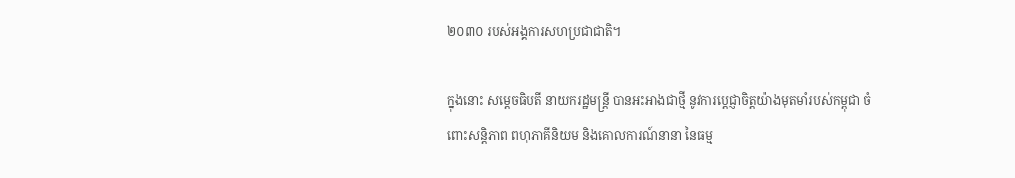២០៣០ របស់អង្គការសហប្រជាជាតិ។

ក្នុងនោះ សម្តេចធិបតី នាយករដ្ឋមន្ត្រី បានអះអាងជាថ្មី នូវការប្តេជ្ញាចិត្តយ៉ាងមុតមាំរបស់កម្ពុជា ចំពោះសន្តិភាព ពហុភាគីនិយម និងគោលការណ៍នានា នៃធម្ម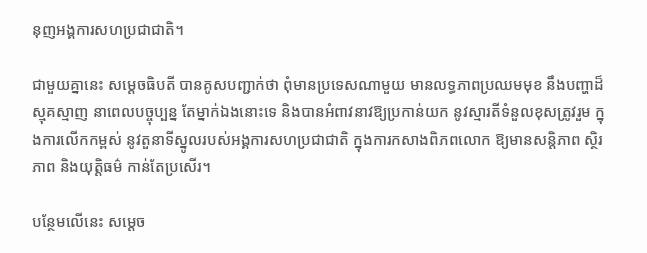នុញអង្គការសហប្រជាជាតិ។

ជាមួយគ្នានេះ សម្តេចធិបតី បានគូសបញ្ជាក់ថា ពុំមានប្រទេសណាមួយ មានលទ្ធភាពប្រឈមមុខ នឹងបញ្ហាដ៏ស្មុគស្មាញ នាពេលបច្ចុប្បន្ន តែម្នាក់ឯងនោះទេ និងបានអំពាវនាវឱ្យប្រកាន់យក នូវស្មារតីទំនួលខុសត្រូវរួម ក្នុងការលើកកម្ពស់ នូវតួនាទីស្នូលរបស់អង្គការសហប្រជាជាតិ ក្នុងការកសាងពិភពលោក ឱ្យមានសន្តិភាព ស្ថិរភាព និងយុត្តិធម៌ កាន់តែប្រសើរ។

បន្ថែមលើនេះ សម្តេច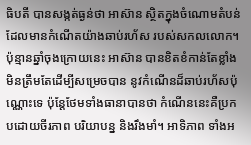ធិបតី បានសង្កត់ធ្ងន់ថា អាស៊ាន ស្ថិតក្នុងចំណោមតំបន់ ដែលមានកំណើតយ៉ាងឆាប់រហ័ស របស់សកលលោក។ ប៉ុន្មានឆ្នាំចុងក្រោយនេះ អាស៊ាន បានខិតខំកាន់តែខ្លាំង មិនត្រឹមតែដើម្បីសម្រេចបាន នូវកំណើនដ៏ឆាប់រហ័សប៉ុណ្ណោះទេ ប៉ុន្តែថែមទាំងធានាបានថា កំណើននេះគឺប្រកបដោយចីរភាព បរិយាបន្ន និងរឹងមាំ។ អាទិភាព ទាំងអ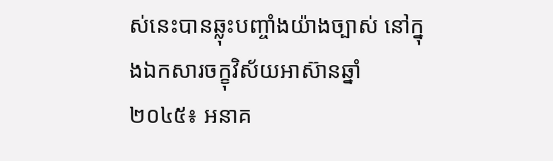ស់នេះបានឆ្លុះបញ្ចាំងយ៉ាងច្បាស់ នៅក្នុងឯកសារចក្ខុវិស័យអាស៊ានឆ្នាំ២០៤៥៖ អនាគ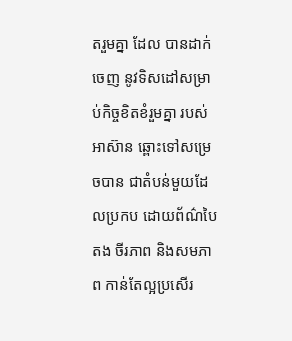តរួមគ្នា ដែល បានដាក់ចេញ នូវទិសដៅសម្រាប់កិច្ចខិតខំរួមគ្នា របស់អាស៊ាន ឆ្ពោះទៅសម្រេចបាន ជាតំបន់មួយដែលប្រកប ដោយព័ណ៌បៃតង ចីរភាព និងសមភាព កាន់តែល្អប្រសើរ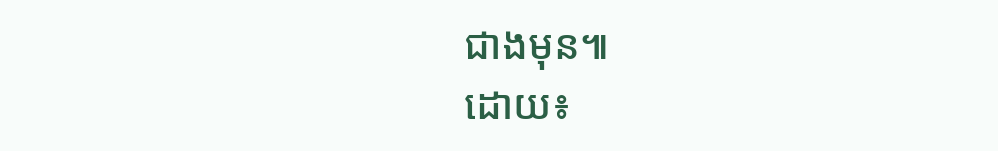ជាងមុន៕
ដោយ៖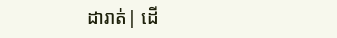ដារាត់| ដើ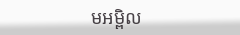មអម្ពិល